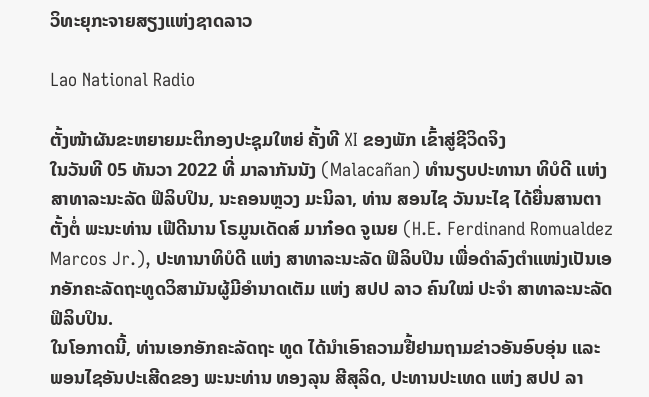ວິທະຍຸກະຈາຍສຽງແຫ່ງຊາດລາວ

Lao National Radio

ຕັ້ງໜ້າຜັນຂະຫຍາຍມະຕິກອງປະຊຸມໃຫຍ່ ຄັ້ງທີ XI ຂອງພັກ ເຂົ້າສູ່ຊີວິດຈິງ
ໃນວັນທີ 05 ທັນວາ 2022 ທີ່ ມາລາກັນນັງ (Malacañan) ທຳນຽບປະທານາ ທິບໍດີ ແຫ່ງ ສາທາລະນະລັດ ຟິລິບປິນ, ນະຄອນຫຼວງ ມະນິລາ, ທ່ານ ສອນໄຊ ວັນນະໄຊ ໄດ້ຍື່ນສານຕາຕັ້ງຕໍ່ ພະນະທ່ານ ເຟີດີນານ ໂຣມູນເດັດສ໌ ມາກ໋ອດ ຈູເນຍ (H.E. Ferdinand Romualdez Marcos Jr.), ປະທານາທິບໍດີ ແຫ່ງ ສາທາລະນະລັດ ຟິລິບປິນ ເພື່ອດຳລົງຕຳແໜ່ງເປັນເອກອັກຄະລັດຖະທູດວິສາມັນຜູ້ມີອຳນາດເຕັມ ແຫ່ງ ສປປ ລາວ ຄົນໃໝ່ ປະຈຳ ສາທາລະນະລັດ ຟິລິບປິນ.
ໃນໂອກາດນີ້, ທ່ານເອກອັກຄະລັດຖະ ທູດ ໄດ້ນຳເອົາຄວາມຢື້ຢາມຖາມຂ່າວອັນອົບອຸ່ນ ແລະ ພອນໄຊອັນປະເສີດຂອງ ພະນະທ່ານ ທອງລຸນ ສີສຸລິດ, ປະທານປະເທດ ແຫ່ງ ສປປ ລາ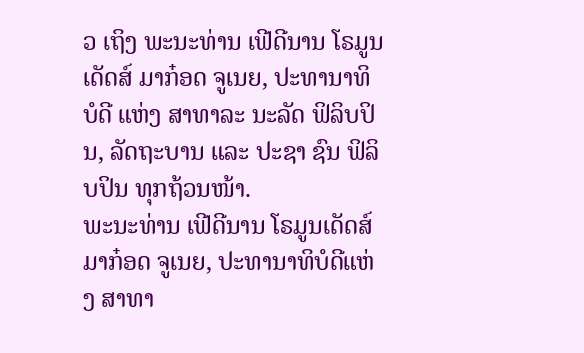ວ ເຖິງ ພະນະທ່ານ ເຟີດີນານ ໂຣມູນເດັດສ໌ ມາກ໋ອດ ຈູເນຍ, ປະທານາທິບໍດີ ແຫ່ງ ສາທາລະ ນະລັດ ຟິລິບປິນ, ລັດຖະບານ ແລະ ປະຊາ ຊົນ ຟິລິບປິນ ທຸກຖ້ວນໜ້າ.
ພະນະທ່ານ ເຟີດີນານ ໂຣມູນເດັດສ໌ ມາກ໋ອດ ຈູເນຍ, ປະທານາທິບໍດີແຫ່ງ ສາທາ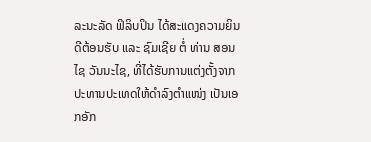ລະນະລັດ ຟິລິບປິນ ໄດ້ສະແດງຄວາມຍິນດີຕ້ອນຮັບ ແລະ ຊົມເຊີຍ ຕໍ່ ທ່ານ ສອນໄຊ ວັນນະໄຊ, ທີ່ໄດ້ຮັບການແຕ່ງຕັ້ງຈາກ ປະທານປະເທດໃຫ້ດຳລົງຕຳແໜ່ງ ເປັນເອກອັກ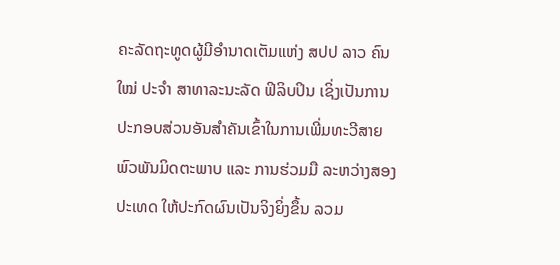ຄະລັດຖະທູດຜູ້ມີອຳນາດເຕັມແຫ່ງ ສປປ ລາວ ຄົນ ໃໝ່ ປະຈຳ ສາທາລະນະລັດ ຟິລິບປິນ ເຊິ່ງເປັນການປະກອບສ່ວນອັນສຳຄັນເຂົ້າໃນການເພີ່ມທະວີສາຍພົວພັນມິດຕະພາບ ແລະ ການຮ່ວມມື ລະຫວ່າງສອງປະເທດ ໃຫ້ປະກົດຜົນເປັນຈິງຍິ່ງຂຶ້ນ ລວມ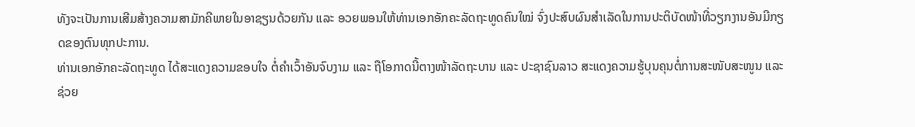ທັງຈະເປັນການເສີມສ້າງຄວາມສາມັກຄີພາຍໃນອາຊຽນດ້ວຍກັນ ແລະ ອວຍພອນໃຫ້ທ່ານເອກອັກຄະລັດຖະທູດຄົນໃໝ່ ຈົ່ງປະສົບຜົນສຳເລັດໃນການປະຕິບັດໜ້າທີ່ວຽກງານອັນມີກຽດຂອງຕົນທຸກປະການ.
ທ່ານເອກອັກຄະລັດຖະທູດ ໄດ້ສະແດງຄວາມຂອບໃຈ ຕໍ່ຄໍາເວົ້າອັນຈົບງາມ ແລະ ຖືໂອກາດນີ້ຕາງໜ້າລັດຖະບານ ແລະ ປະຊາຊົນລາວ ສະແດງຄວາມຮູ້ບຸນຄຸນຕໍ່ການສະໜັບສະໜູນ ແລະ ຊ່ວຍ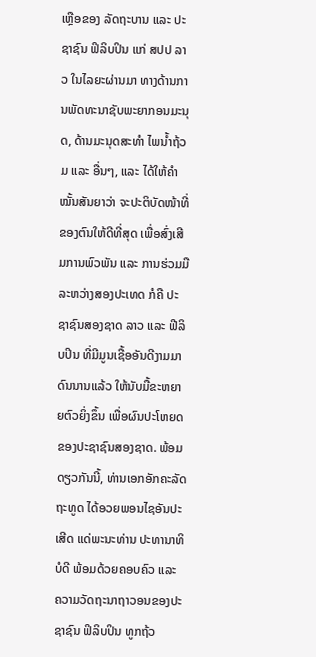ເຫຼືອຂອງ ລັດຖະບານ ແລະ ປະ ຊາຊົນ ຟິລິບປິນ ແກ່ ສປປ ລາວ ໃນໄລຍະຜ່ານມາ ທາງດ້ານການພັດທະນາຊັບພະຍາກອນມະນຸດ, ດ້ານມະນຸດສະທຳ ໄພນໍ້າຖ້ວມ ແລະ ອື່ນໆ, ແລະ ໄດ້ໃຫ້ຄຳໝັ້ນສັນຍາວ່າ ຈະປະຕິບັດໜ້າທີ່ຂອງຕົນໃຫ້ດີທີ່ສຸດ ເພື່ອສົ່ງເສີມການພົວພັນ ແລະ ການຮ່ວມມືລະຫວ່າງສອງປະເທດ ກໍຄື ປະຊາຊົນສອງຊາດ ລາວ ແລະ ຟີລິບປິນ ທີ່ມີມູນເຊື້ອອັນດີງາມມາດົນນານແລ້ວ ໃຫ້ນັບມື້ຂະຫຍາຍຕົວຍິ່ງຂຶ້ນ ເພື່ອຜົນປະໂຫຍດຂອງປະຊາຊົນສອງຊາດ. ພ້ອມດຽວກັນນີ້, ທ່ານເອກອັກຄະລັດຖະທູດ ໄດ້ອວຍພອນໄຊອັນປະເສີດ ແດ່ພະນະທ່ານ ປະທານາທິບໍດີ ພ້ອມດ້ວຍຄອບຄົວ ແລະ ຄວາມວັດຖະນາຖາວອນຂອງປະຊາຊົນ ຟິລິບປິນ ທູກຖ້ວ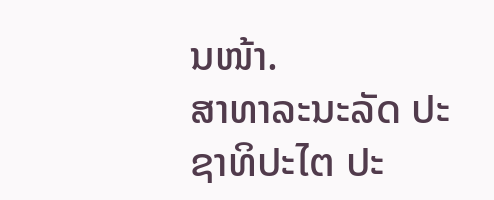ນໜ້າ.
ສາທາລະນະລັດ ປະຊາທິປະໄຕ ປະ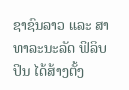ຊາຊົນລາວ ແລະ ສາທາລະນະລັດ ຟິລິບປິນ ໄດ້ສ້າງຕັ້ງ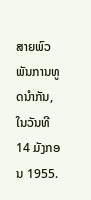ສາຍພົວພັນການທູດນຳກັນ, ໃນວັນທີ 14 ມັງກອນ 1955.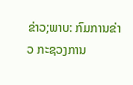ຂ່າວ;ພາບ: ກົມການຂ່າວ ກະຊວງການ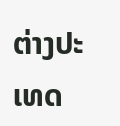ຕ່າງປະເທດ